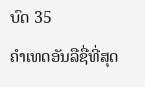ບົດ 35
ຄຳເທດອັນລືຊື່ທີ່ສຸດ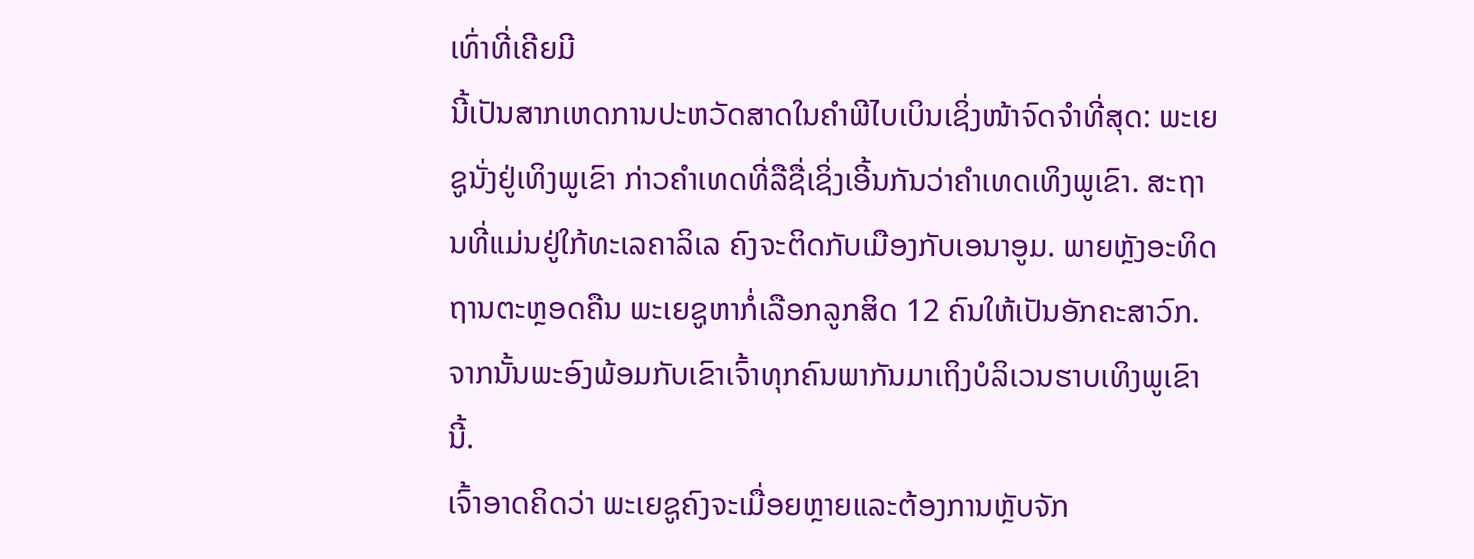ເທົ່າທີ່ເຄີຍມີ
ນີ້ເປັນສາກເຫດການປະຫວັດສາດໃນຄຳພີໄບເບິນເຊິ່ງໜ້າຈົດຈຳທີ່ສຸດ: ພະເຍຊູນັ່ງຢູ່ເທິງພູເຂົາ ກ່າວຄຳເທດທີ່ລືຊື່ເຊິ່ງເອີ້ນກັນວ່າຄຳເທດເທິງພູເຂົາ. ສະຖານທີ່ແມ່ນຢູ່ໃກ້ທະເລຄາລິເລ ຄົງຈະຕິດກັບເມືອງກັບເອນາອູມ. ພາຍຫຼັງອະທິດຖານຕະຫຼອດຄືນ ພະເຍຊູຫາກໍ່ເລືອກລູກສິດ 12 ຄົນໃຫ້ເປັນອັກຄະສາວົກ. ຈາກນັ້ນພະອົງພ້ອມກັບເຂົາເຈົ້າທຸກຄົນພາກັນມາເຖິງບໍລິເວນຮາບເທິງພູເຂົານີ້.
ເຈົ້າອາດຄິດວ່າ ພະເຍຊູຄົງຈະເມື່ອຍຫຼາຍແລະຕ້ອງການຫຼັບຈັກ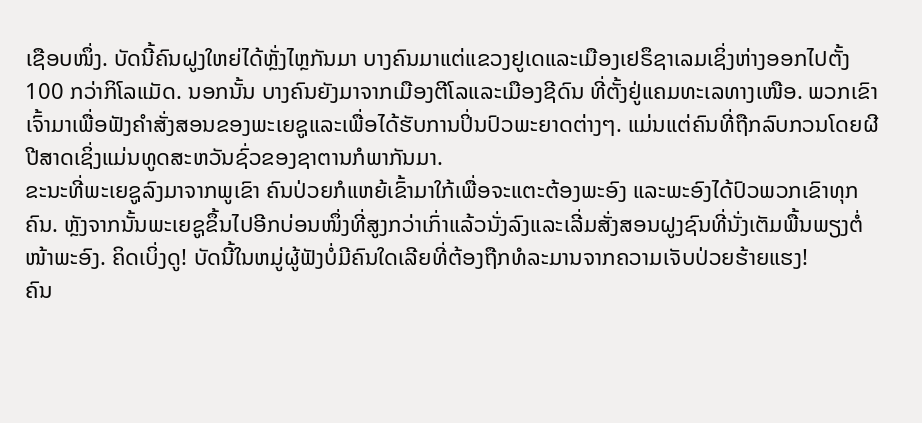ເຊືອບໜຶ່ງ. ບັດນີ້ຄົນຝູງໃຫຍ່ໄດ້ຫຼັ່ງໄຫຼກັນມາ ບາງຄົນມາແຕ່ແຂວງຢູເດແລະເມືອງເຢຣຶຊາເລມເຊິ່ງຫ່າງອອກໄປຕັ້ງ 100 ກວ່າກິໂລແມັດ. ນອກນັ້ນ ບາງຄົນຍັງມາຈາກເມືອງຕີໂລແລະເມືອງຊີດົນ ທີ່ຕັ້ງຢູ່ແຄມທະເລທາງເໜືອ. ພວກເຂົາເຈົ້າມາເພື່ອຟັງຄຳສັ່ງສອນຂອງພະເຍຊູແລະເພື່ອໄດ້ຮັບການປິ່ນປົວພະຍາດຕ່າງໆ. ແມ່ນແຕ່ຄົນທີ່ຖືກລົບກວນໂດຍຜີປີສາດເຊິ່ງແມ່ນທູດສະຫວັນຊົ່ວຂອງຊາຕານກໍພາກັນມາ.
ຂະນະທີ່ພະເຍຊູລົງມາຈາກພູເຂົາ ຄົນປ່ວຍກໍແຫຍ້ເຂົ້າມາໃກ້ເພື່ອຈະແຕະຕ້ອງພະອົງ ແລະພະອົງໄດ້ປົວພວກເຂົາທຸກຄົນ. ຫຼັງຈາກນັ້ນພະເຍຊູຂຶ້ນໄປອີກບ່ອນໜຶ່ງທີ່ສູງກວ່າເກົ່າແລ້ວນັ່ງລົງແລະເລີ່ມສັ່ງສອນຝູງຊົນທີ່ນັ່ງເຕັມພື້ນພຽງຕໍ່ໜ້າພະອົງ. ຄິດເບິ່ງດູ! ບັດນີ້ໃນຫມູ່ຜູ້ຟັງບໍ່ມີຄົນໃດເລີຍທີ່ຕ້ອງຖືກທໍລະມານຈາກຄວາມເຈັບປ່ວຍຮ້າຍແຮງ!
ຄົນ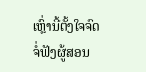ເຫຼົ່ານີ້ຕັ້ງໃຈຈົດຈໍ່ຟັງຜູ້ສອນ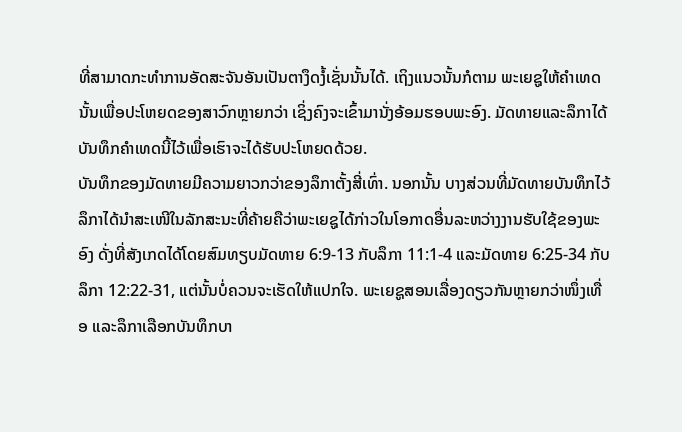ທີ່ສາມາດກະທຳການອັດສະຈັນອັນເປັນຕາງຶດງໍ້ເຊັ່ນນັ້ນໄດ້. ເຖິງແນວນັ້ນກໍຕາມ ພະເຍຊູໃຫ້ຄຳເທດນັ້ນເພື່ອປະໂຫຍດຂອງສາວົກຫຼາຍກວ່າ ເຊິ່ງຄົງຈະເຂົ້າມານັ່ງອ້ອມຮອບພະອົງ. ມັດທາຍແລະລຶກາໄດ້ບັນທຶກຄຳເທດນີ້ໄວ້ເພື່ອເຮົາຈະໄດ້ຮັບປະໂຫຍດດ້ວຍ.
ບັນທຶກຂອງມັດທາຍມີຄວາມຍາວກວ່າຂອງລຶກາຕັ້ງສີ່ເທົ່າ. ນອກນັ້ນ ບາງສ່ວນທີ່ມັດທາຍບັນທຶກໄວ້ ລຶກາໄດ້ນຳສະເໜີໃນລັກສະນະທີ່ຄ້າຍຄືວ່າພະເຍຊູໄດ້ກ່າວໃນໂອກາດອື່ນລະຫວ່າງງານຮັບໃຊ້ຂອງພະອົງ ດັ່ງທີ່ສັງເກດໄດ້ໂດຍສົມທຽບມັດທາຍ 6:9-13 ກັບລຶກາ 11:1-4 ແລະມັດທາຍ 6:25-34 ກັບລຶກາ 12:22-31, ແຕ່ນັ້ນບໍ່ຄວນຈະເຮັດໃຫ້ແປກໃຈ. ພະເຍຊູສອນເລື່ອງດຽວກັນຫຼາຍກວ່າໜຶ່ງເທື່ອ ແລະລຶກາເລືອກບັນທຶກບາ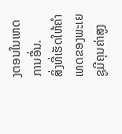ງຕອນໃນເຫດການອື່ນ.
ສິ່ງທີ່ເຮັດໃຫ້ຄຳເທດຂອງພະເຍຊູມີຄຸນຄ່າສູງ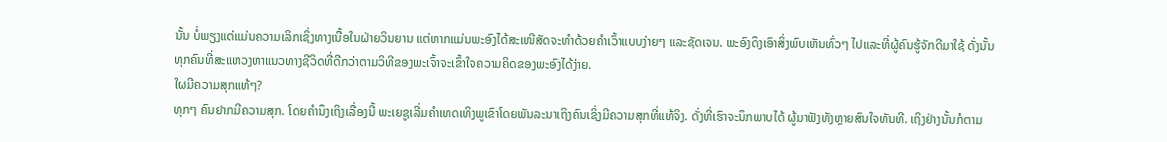ນັ້ນ ບໍ່ພຽງແຕ່ແມ່ນຄວາມເລິກເຊິ່ງທາງເນື້ອໃນຝ່າຍວິນຍານ ແຕ່ຫາກແມ່ນພະອົງໄດ້ສະເໜີສັດຈະທຳດ້ວຍຄຳເວົ້າແບບງ່າຍໆ ແລະຊັດເຈນ. ພະອົງດຶງເອົາສິ່ງພົບເຫັນທົ່ວໆ ໄປແລະທີ່ຜູ້ຄົນຮູ້ຈັກດີມາໃຊ້ ດັ່ງນັ້ນທຸກຄົນທີ່ສະແຫວງຫາແນວທາງຊີວິດທີ່ດີກວ່າຕາມວິທີຂອງພະເຈົ້າຈະເຂົ້າໃຈຄວາມຄິດຂອງພະອົງໄດ້ງ່າຍ.
ໃຜມີຄວາມສຸກແທ້ໆ?
ທຸກໆ ຄົນຢາກມີຄວາມສຸກ. ໂດຍຄຳນຶງເຖິງເລື່ອງນີ້ ພະເຍຊູເລີ່ມຄຳເທດເທິງພູເຂົາໂດຍພັນລະນາເຖິງຄົນເຊິ່ງມີຄວາມສຸກທີ່ແທ້ຈິງ. ດັ່ງທີ່ເຮົາຈະນຶກພາບໄດ້ ຜູ້ມາຟັງທັງຫຼາຍສົນໃຈທັນທີ. ເຖິງຢ່າງນັ້ນກໍຕາມ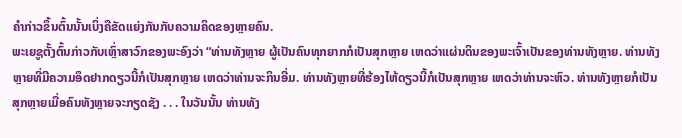ຄຳກ່າວຂຶ້ນຕົ້ນນັ້ນເບິ່ງຄືຂັດແຍ່ງກັນກັບຄວາມຄິດຂອງຫຼາຍຄົນ.
ພະເຍຊູຕັ້ງຕົ້ນກ່າວກັບເຫຼົ່າສາວົກຂອງພະອົງວ່າ “ທ່ານທັງຫຼາຍ ຜູ້ເປັນຄົນທຸກຍາກກໍເປັນສຸກຫຼາຍ ເຫດວ່າແຜ່ນດິນຂອງພະເຈົ້າເປັນຂອງທ່ານທັງຫຼາຍ. ທ່ານທັງຫຼາຍທີ່ມີຄວາມອຶດຢາກດຽວນີ້ກໍເປັນສຸກຫຼາຍ ເຫດວ່າທ່ານຈະກິນອີ່ມ. ທ່ານທັງຫຼາຍທີ່ຮ້ອງໄຫ້ດຽວນີ້ກໍເປັນສຸກຫຼາຍ ເຫດວ່າທ່ານຈະຫົວ. ທ່ານທັງຫຼາຍກໍເປັນສຸກຫຼາຍເມື່ອຄົນທັງຫຼາຍຈະກຽດຊັງ . . . ໃນວັນນັ້ນ ທ່ານທັງ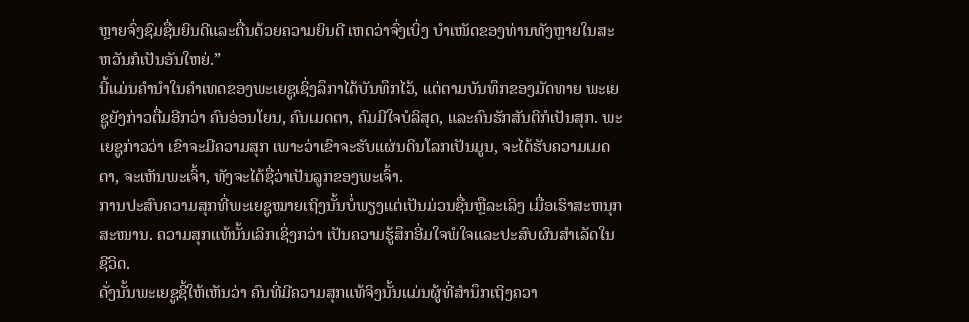ຫຼາຍຈົ່ງຊົມຊື່ນຍິນດີແລະຕື່ນດ້ວຍຄວາມຍິນດີ ເຫດວ່າຈົ່ງເບິ່ງ ບຳເໜັດຂອງທ່ານທັງຫຼາຍໃນສະຫວັນກໍເປັນອັນໃຫຍ່.”
ນີ້ແມ່ນຄຳນຳໃນຄຳເທດຂອງພະເຍຊູເຊິ່ງລຶກາໄດ້ບັນທຶກໄວ້, ແຕ່ຕາມບັນທຶກຂອງມັດທາຍ ພະເຍຊູຍັງກ່າວຕື່ມອີກວ່າ ຄົນອ່ອນໂຍນ, ຄົນເມດຕາ, ຄົມມີໃຈບໍລິສຸດ, ແລະຄົນຮັກສັນຕິກໍເປັນສຸກ. ພະເຍຊູກ່າວວ່າ ເຂົາຈະມີຄວາມສຸກ ເພາະວ່າເຂົາຈະຮັບແຜ່ນດິນໂລກເປັນມູນ, ຈະໄດ້ຮັບຄວາມເມດຕາ, ຈະເຫັນພະເຈົ້າ, ທັງຈະໄດ້ຊື່ວ່າເປັນລູກຂອງພະເຈົ້າ.
ການປະສົບຄວາມສຸກທີ່ພະເຍຊູໝາຍເຖິງນັ້ນບໍ່ພຽງແຕ່ເປັນມ່ວນຊື່ນຫຼືລະເລິງ ເມື່ອເຮົາສະຫນຸກສະໜານ. ຄວາມສຸກແທ້ນັ້ນເລິກເຊິ່ງກວ່າ ເປັນຄວາມຮູ້ສຶກອີ່ມໃຈພໍໃຈແລະປະສົບຜົນສຳເລັດໃນຊີວິດ.
ດັ່ງນັ້ນພະເຍຊູຊີ້ໃຫ້ເຫັນວ່າ ຄົນທີ່ມີຄວາມສຸກແທ້ຈິງນັ້ນແມ່ນຜູ້ທີ່ສຳນຶກເຖິງຄວາ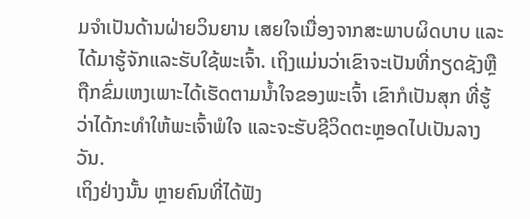ມຈຳເປັນດ້ານຝ່າຍວິນຍານ ເສຍໃຈເນື່ອງຈາກສະພາບຜິດບາບ ແລະໄດ້ມາຮູ້ຈັກແລະຮັບໃຊ້ພະເຈົ້າ. ເຖິງແມ່ນວ່າເຂົາຈະເປັນທີ່ກຽດຊັງຫຼືຖືກຂົ່ມເຫງເພາະໄດ້ເຮັດຕາມນ້ຳໃຈຂອງພະເຈົ້າ ເຂົາກໍເປັນສຸກ ທີ່ຮູ້ວ່າໄດ້ກະທຳໃຫ້ພະເຈົ້າພໍໃຈ ແລະຈະຮັບຊີວິດຕະຫຼອດໄປເປັນລາງວັນ.
ເຖິງຢ່າງນັ້ນ ຫຼາຍຄົນທີ່ໄດ້ຟັງ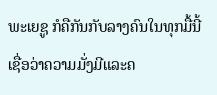ພະເຍຊູ ກໍຄືກັນກັບລາງຄົນໃນທຸກມື້ນີ້ ເຊື່ອວ່າຄວາມມັ່ງມີແລະຄ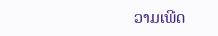ວາມເພີດ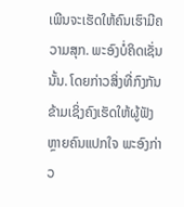ເພີນຈະເຮັດໃຫ້ຄົນເຮົາມີຄວາມສຸກ. ພະອົງບໍ່ຄິດເຊັ່ນນັ້ນ. ໂດຍກ່າວສິ່ງທີ່ກົງກັນຂ້າມເຊິ່ງຄົງເຮັດໃຫ້ຜູ້ຟັງຫຼາຍຄົນແປກໃຈ ພະອົງກ່າວ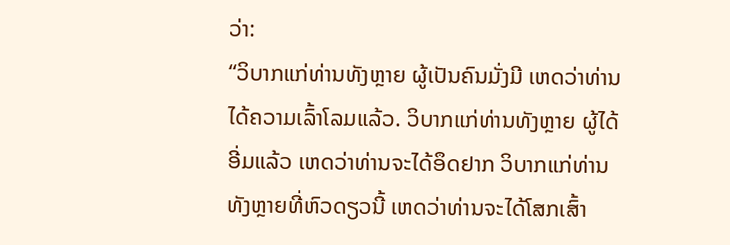ວ່າ:
“ວິບາກແກ່ທ່ານທັງຫຼາຍ ຜູ້ເປັນຄົນມັ່ງມີ ເຫດວ່າທ່ານໄດ້ຄວາມເລົ້າໂລມແລ້ວ. ວິບາກແກ່ທ່ານທັງຫຼາຍ ຜູ້ໄດ້ອີ່ມແລ້ວ ເຫດວ່າທ່ານຈະໄດ້ອຶດຢາກ ວິບາກແກ່ທ່ານທັງຫຼາຍທີ່ຫົວດຽວນີ້ ເຫດວ່າທ່ານຈະໄດ້ໂສກເສົ້າ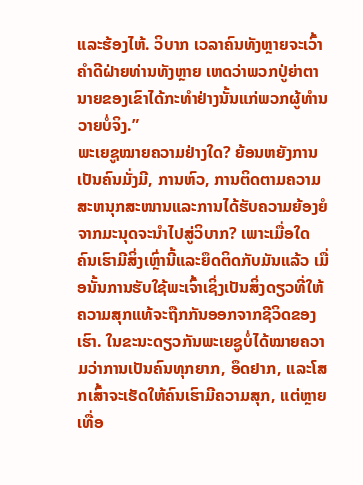ແລະຮ້ອງໄຫ້. ວິບາກ ເວລາຄົນທັງຫຼາຍຈະເວົ້າຄຳດີຝ່າຍທ່ານທັງຫຼາຍ ເຫດວ່າພວກປູ່ຍ່າຕານາຍຂອງເຂົາໄດ້ກະທຳຢ່າງນັ້ນແກ່ພວກຜູ້ທຳນວາຍບໍ່ຈິງ.”
ພະເຍຊູໝາຍຄວາມຢ່າງໃດ? ຍ້ອນຫຍັງການເປັນຄົນມັ່ງມີ, ການຫົວ, ການຕິດຕາມຄວາມສະຫນຸກສະໜານແລະການໄດ້ຮັບຄວາມຍ້ອງຍໍຈາກມະນຸດຈະນຳໄປສູ່ວິບາກ? ເພາະເມື່ອໃດຄົນເຮົາມີສິ່ງເຫຼົ່ານີ້ແລະຍຶດຕິດກັບມັນແລ້ວ ເມື່ອນັ້ນການຮັບໃຊ້ພະເຈົ້າເຊິ່ງເປັນສິ່ງດຽວທີ່ໃຫ້ຄວາມສຸກແທ້ຈະຖືກກັນອອກຈາກຊີວິດຂອງເຮົາ. ໃນຂະນະດຽວກັນພະເຍຊູບໍ່ໄດ້ໝາຍຄວາມວ່າການເປັນຄົນທຸກຍາກ, ອຶດຢາກ, ແລະໂສກເສົ້າຈະເຮັດໃຫ້ຄົນເຮົາມີຄວາມສຸກ, ແຕ່ຫຼາຍເທື່ອ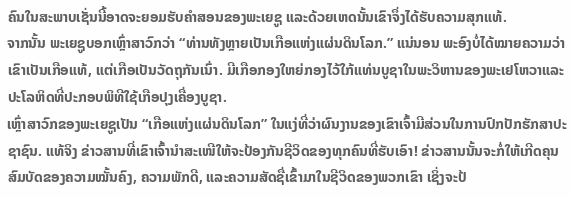ຄົນໃນສະພາບເຊັ່ນນີ້ອາດຈະຍອມຮັບຄຳສອນຂອງພະເຍຊູ ແລະດ້ວຍເຫດນັ້ນເຂົາຈຶ່ງໄດ້ຮັບຄວາມສຸກແທ້.
ຈາກນັ້ນ ພະເຍຊູບອກເຫຼົ່າສາວົກວ່າ “ທ່ານທັງຫຼາຍເປັນເກືອແຫ່ງແຜ່ນດິນໂລກ.” ແນ່ນອນ ພະອົງບໍ່ໄດ້ໝາຍຄວາມວ່າເຂົາເປັນເກືອແທ້, ແຕ່ເກືອເປັນວັດຖຸກັນເນົ່າ. ມີເກືອກອງໃຫຍ່ກອງໄວ້ໃກ້ແທ່ນບູຊາໃນພະວິຫານຂອງພະເຢໂຫວາແລະປະໂລຫິດທີ່ປະກອບພິທີໃຊ້ເກືອປຸງເຄື່ອງບູຊາ.
ເຫຼົ່າສາວົກຂອງພະເຍຊູເປັນ “ເກືອແຫ່ງແຜ່ນດິນໂລກ” ໃນແງ່ທີ່ວ່າຜົນງານຂອງເຂົາເຈົ້າມີສ່ວນໃນການປົກປັກຮັກສາປະຊາຊົນ. ແທ້ຈິງ ຂ່າວສານທີ່ເຂົາເຈົ້ານຳສະເໜີໃຫ້ຈະປ້ອງກັນຊີວິດຂອງທຸກຄົນທີ່ຮັບເອົາ! ຂ່າວສານນັ້ນຈະກໍ່ໃຫ້ເກີດຄຸນສົມບັດຂອງຄວາມໝັ້ນຄົງ, ຄວາມພັກດີ, ແລະຄວາມສັດຊື່ເຂົ້າມາໃນຊີວິດຂອງພວກເຂົາ ເຊິ່ງຈະປ້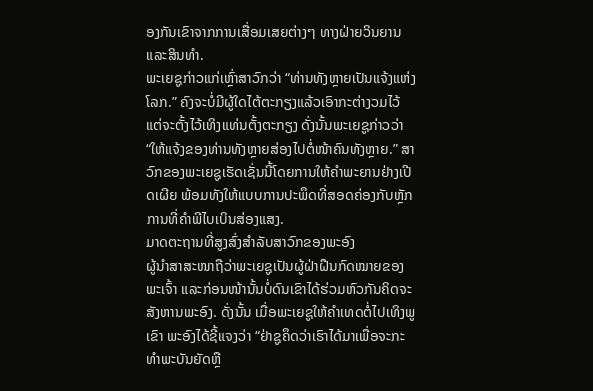ອງກັນເຂົາຈາກການເສື່ອມເສຍຕ່າງໆ ທາງຝ່າຍວິນຍານແລະສິນທຳ.
ພະເຍຊູກ່າວແກ່ເຫຼົ່າສາວົກວ່າ “ທ່ານທັງຫຼາຍເປັນແຈ້ງແຫ່ງໂລກ.” ຄົງຈະບໍ່ມີຜູ້ໃດໄຕ້ຕະກຽງແລ້ວເອົາກະຕ່າງວມໄວ້ ແຕ່ຈະຕັ້ງໄວ້ເທິງແທ່ນຕັ້ງຕະກຽງ ດັ່ງນັ້ນພະເຍຊູກ່າວວ່າ “ໃຫ້ແຈ້ງຂອງທ່ານທັງຫຼາຍສ່ອງໄປຕໍ່ໜ້າຄົນທັງຫຼາຍ.” ສາວົກຂອງພະເຍຊູເຮັດເຊັ່ນນີ້ໂດຍການໃຫ້ຄຳພະຍານຢ່າງເປີດເຜີຍ ພ້ອມທັງໃຫ້ແບບການປະພຶດທີ່ສອດຄ່ອງກັບຫຼັກການທີ່ຄຳພີໄບເບິນສ່ອງແສງ.
ມາດຕະຖານທີ່ສູງສົ່ງສຳລັບສາວົກຂອງພະອົງ
ຜູ້ນຳສາສະໜາຖືວ່າພະເຍຊູເປັນຜູ້ຝ່າຝືນກົດໝາຍຂອງພະເຈົ້າ ແລະກ່ອນໜ້ານັ້ນບໍ່ດົນເຂົາໄດ້ຮ່ວມຫົວກັນຄິດຈະສັງຫານພະອົງ. ດັ່ງນັ້ນ ເມື່ອພະເຍຊູໃຫ້ຄຳເທດຕໍ່ໄປເທິງພູເຂົາ ພະອົງໄດ້ຊີ້ແຈງວ່າ “ຢ່າຊູຄຶດວ່າເຮົາໄດ້ມາເພື່ອຈະກະທຳພະບັນຍັດຫຼື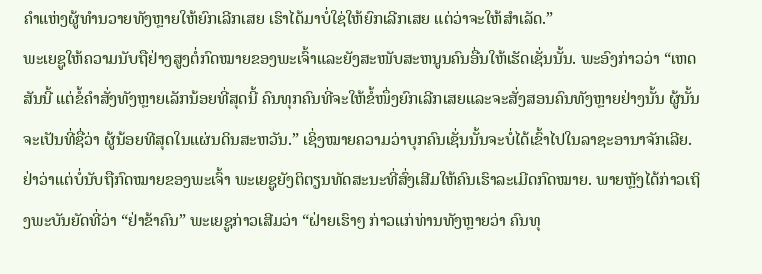ຄຳແຫ່ງຜູ້ທຳນວາຍທັງຫຼາຍໃຫ້ຍົກເລີກເສຍ ເຮົາໄດ້ມາບໍ່ໃຊ່ໃຫ້ຍົກເລີກເສຍ ແຕ່ວ່າຈະໃຫ້ສຳເລັດ.”
ພະເຍຊູໃຫ້ຄວາມນັບຖືຢ່າງສູງຕໍ່ກົດໝາຍຂອງພະເຈົ້າແລະຍັງສະໜັບສະຫນູນຄົນອື່ນໃຫ້ເຮັດເຊັ່ນນັ້ນ. ພະອົງກ່າວວ່າ “ເຫດສັນນີ້ ແຕ່ຂໍ້ຄຳສັ່ງທັງຫຼາຍເລັກນ້ອຍທີ່ສຸດນີ້ ຄົນທຸກຄົນທີ່ຈະໃຫ້ຂໍ້ໜຶ່ງຍົກເລີກເສຍແລະຈະສັ່ງສອນຄົນທັງຫຼາຍຢ່າງນັ້ນ ຜູ້ນັ້ນຈະເປັນທີ່ຊື່ວ່າ ຜູ້ນ້ອຍທີສຸດໃນແຜ່ນດິນສະຫວັນ.” ເຊິ່ງໝາຍຄວາມວ່າບຸກຄົນເຊັ່ນນັ້ນຈະບໍ່ໄດ້ເຂົ້າໄປໃນລາຊະອານາຈັກເລີຍ.
ຢ່າວ່າແຕ່ບໍ່ນັບຖືກົດໝາຍຂອງພະເຈົ້າ ພະເຍຊູຍັງຕິຕຽນທັດສະນະທີ່ສົ່ງເສີມໃຫ້ຄົນເຮົາລະເມີດກົດໝາຍ. ພາຍຫຼັງໄດ້ກ່າວເຖິງພະບັນຍັດທີ່ວ່າ “ຢ່າຂ້າຄົນ” ພະເຍຊູກ່າວເສີມວ່າ “ຝ່າຍເຮົາໆ ກ່າວແກ່ທ່ານທັງຫຼາຍວ່າ ຄົນທຸ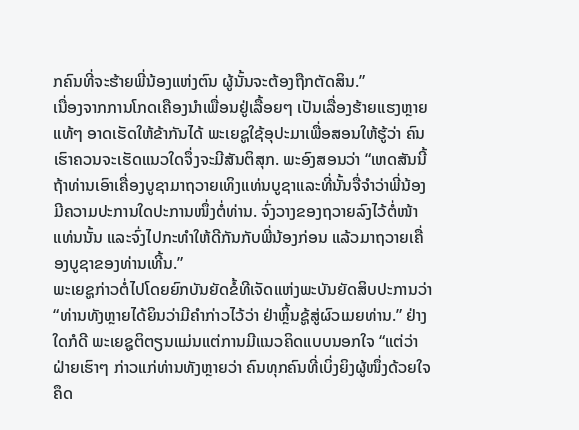ກຄົນທີ່ຈະຮ້າຍພີ່ນ້ອງແຫ່ງຕົນ ຜູ້ນັ້ນຈະຕ້ອງຖືກຕັດສິນ.”
ເນື່ອງຈາກການໂກດເຄືອງນຳເພື່ອນຢູ່ເລື້ອຍໆ ເປັນເລື່ອງຮ້າຍແຮງຫຼາຍແທ້ໆ ອາດເຮັດໃຫ້ຂ້າກັນໄດ້ ພະເຍຊູໃຊ້ອຸປະມາເພື່ອສອນໃຫ້ຮູ້ວ່າ ຄົນເຮົາຄວນຈະເຮັດແນວໃດຈຶ່ງຈະມີສັນຕິສຸກ. ພະອົງສອນວ່າ “ເຫດສັນນີ້ ຖ້າທ່ານເອົາເຄື່ອງບູຊາມາຖວາຍເທິງແທ່ນບູຊາແລະທີ່ນັ້ນຈື່ຈຳວ່າພີ່ນ້ອງມີຄວາມປະການໃດປະການໜຶ່ງຕໍ່ທ່ານ. ຈົ່ງວາງຂອງຖວາຍລົງໄວ້ຕໍ່ໜ້າແທ່ນນັ້ນ ແລະຈົ່ງໄປກະທຳໃຫ້ດີກັນກັບພີ່ນ້ອງກ່ອນ ແລ້ວມາຖວາຍເຄື່ອງບູຊາຂອງທ່ານເທີ້ນ.”
ພະເຍຊູກ່າວຕໍ່ໄປໂດຍຍົກບັນຍັດຂໍ້ທີເຈັດແຫ່ງພະບັນຍັດສິບປະການວ່າ “ທ່ານທັງຫຼາຍໄດ້ຍິນວ່າມີຄຳກ່າວໄວ້ວ່າ ຢ່າຫຼິ້ນຊູ້ສູ່ຜົວເມຍທ່ານ.” ຢ່າງໃດກໍດີ ພະເຍຊູຕິຕຽນແມ່ນແຕ່ການມີແນວຄິດແບບນອກໃຈ “ແຕ່ວ່າຝ່າຍເຮົາໆ ກ່າວແກ່ທ່ານທັງຫຼາຍວ່າ ຄົນທຸກຄົນທີ່ເບິ່ງຍິງຜູ້ໜຶ່ງດ້ວຍໃຈຄຶດ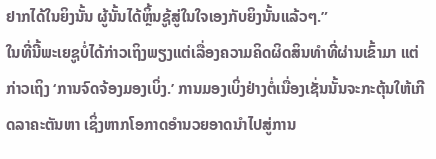ຢາກໄດ້ໃນຍິງນັ້ນ ຜູ້ນັ້ນໄດ້ຫຼິ້ນຊູ້ສູ່ໃນໃຈເອງກັບຍິງນັ້ນແລ້ວໆ.”
ໃນທີ່ນີ້ພະເຍຊູບໍ່ໄດ້ກ່າວເຖິງພຽງແຕ່ເລື່ອງຄວາມຄິດຜິດສິນທຳທີ່ຜ່ານເຂົ້າມາ ແຕ່ກ່າວເຖິງ ‘ການຈົດຈ້ອງມອງເບິ່ງ.’ ການມອງເບິ່ງຢ່າງຕໍ່ເນື່ອງເຊັ່ນນັ້ນຈະກະຕຸ້ນໃຫ້ເກີດລາຄະຕັນຫາ ເຊິ່ງຫາກໂອກາດອຳນວຍອາດນຳໄປສູ່ການ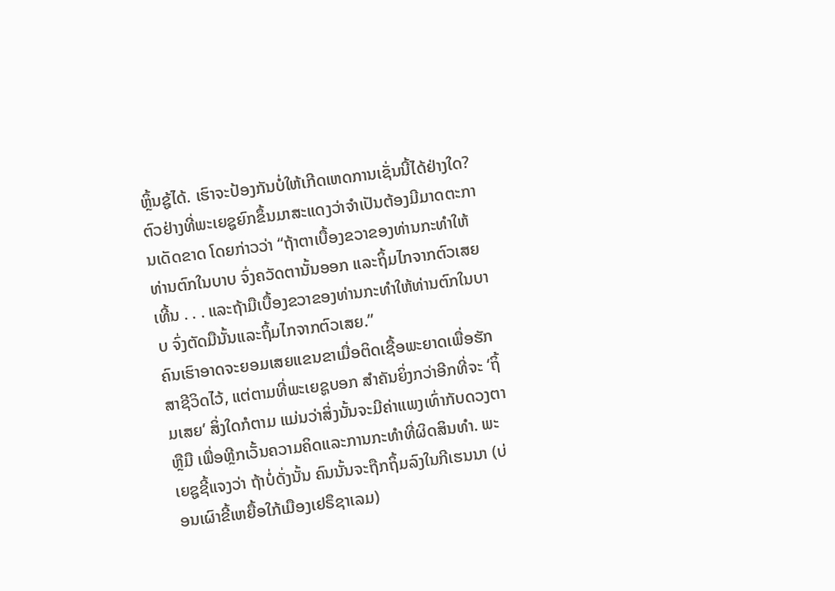ຫຼິ້ນຊູ້ໄດ້. ເຮົາຈະປ້ອງກັນບໍ່ໃຫ້ເກີດເຫດການເຊັ່ນນີ້ໄດ້ຢ່າງໃດ? ຕົວຢ່າງທີ່ພະເຍຊູຍົກຂຶ້ນມາສະແດງວ່າຈຳເປັນຕ້ອງມີມາດຕະການເດັດຂາດ ໂດຍກ່າວວ່າ “ຖ້າຕາເບື້ອງຂວາຂອງທ່ານກະທຳໃຫ້ທ່ານຕົກໃນບາບ ຈົ່ງຄວັດຕານັ້ນອອກ ແລະຖິ້ມໄກຈາກຕົວເສຍເທີ້ນ . . . ແລະຖ້າມືເບື້ອງຂວາຂອງທ່ານກະທຳໃຫ້ທ່ານຕົກໃນບາບ ຈົ່ງຕັດມືນັ້ນແລະຖິ້ມໄກຈາກຕົວເສຍ.”
ຄົນເຮົາອາດຈະຍອມເສຍແຂນຂາເມື່ອຕິດເຊື້ອພະຍາດເພື່ອຮັກສາຊີວິດໄວ້, ແຕ່ຕາມທີ່ພະເຍຊູບອກ ສຳຄັນຍິ່ງກວ່າອີກທີ່ຈະ ‘ຖິ້ມເສຍ’ ສິ່ງໃດກໍຕາມ ແມ່ນວ່າສິ່ງນັ້ນຈະມີຄ່າແພງເທົ່າກັບດວງຕາຫຼືມື ເພື່ອຫຼີກເວັ້ນຄວາມຄິດແລະການກະທຳທີ່ຜິດສິນທຳ. ພະເຍຊູຊີ້ແຈງວ່າ ຖ້າບໍ່ດັ່ງນັ້ນ ຄົນນັ້ນຈະຖືກຖິ້ມລົງໃນກີເຮນນາ (ບ່ອນເຜົາຂີ້ເຫຍື້ອໃກ້ເມືອງເຢຣຶຊາເລມ)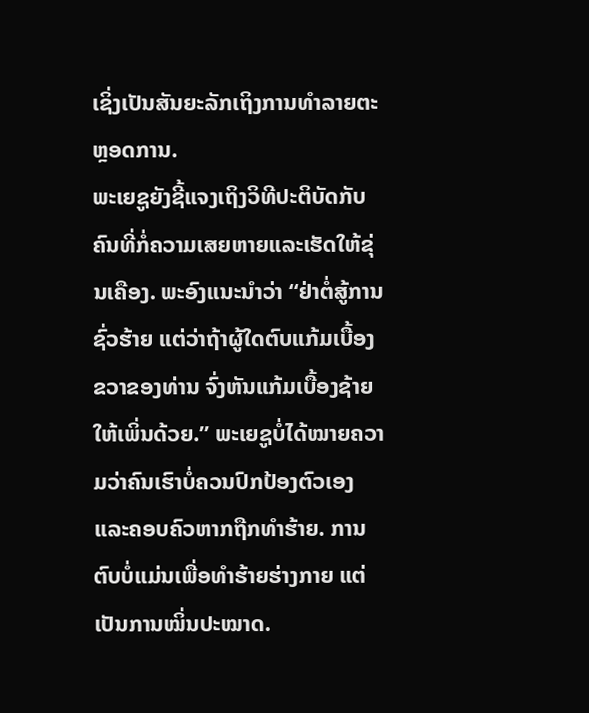ເຊິ່ງເປັນສັນຍະລັກເຖິງການທຳລາຍຕະຫຼອດການ.
ພະເຍຊູຍັງຊີ້ແຈງເຖິງວິທີປະຕິບັດກັບຄົນທີ່ກໍ່ຄວາມເສຍຫາຍແລະເຮັດໃຫ້ຂຸ່ນເຄືອງ. ພະອົງແນະນຳວ່າ “ຢ່າຕໍ່ສູ້ການຊົ່ວຮ້າຍ ແຕ່ວ່າຖ້າຜູ້ໃດຕົບແກ້ມເບື້ອງຂວາຂອງທ່ານ ຈົ່ງຫັນແກ້ມເບື້ອງຊ້າຍໃຫ້ເພິ່ນດ້ວຍ.” ພະເຍຊູບໍ່ໄດ້ໝາຍຄວາມວ່າຄົນເຮົາບໍ່ຄວນປົກປ້ອງຕົວເອງແລະຄອບຄົວຫາກຖືກທຳຮ້າຍ. ການຕົບບໍ່ແມ່ນເພື່ອທຳຮ້າຍຮ່າງກາຍ ແຕ່ເປັນການໝິ່ນປະໝາດ.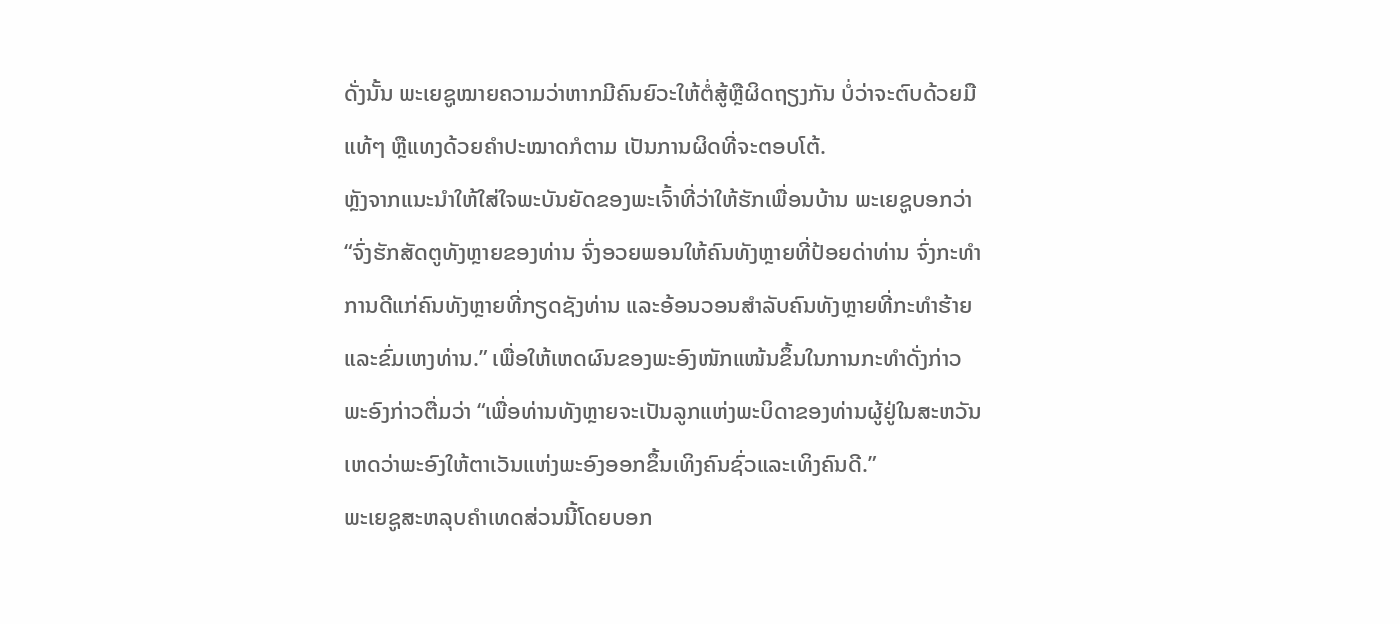ດັ່ງນັ້ນ ພະເຍຊູໝາຍຄວາມວ່າຫາກມີຄົນຍົວະໃຫ້ຕໍ່ສູ້ຫຼືຜິດຖຽງກັນ ບໍ່ວ່າຈະຕົບດ້ວຍມືແທ້ໆ ຫຼືແທງດ້ວຍຄຳປະໝາດກໍຕາມ ເປັນການຜິດທີ່ຈະຕອບໂຕ້.
ຫຼັງຈາກແນະນຳໃຫ້ໃສ່ໃຈພະບັນຍັດຂອງພະເຈົ້າທີ່ວ່າໃຫ້ຮັກເພື່ອນບ້ານ ພະເຍຊູບອກວ່າ “ຈົ່ງຮັກສັດຕູທັງຫຼາຍຂອງທ່ານ ຈົ່ງອວຍພອນໃຫ້ຄົນທັງຫຼາຍທີ່ປ້ອຍດ່າທ່ານ ຈົ່ງກະທຳການດີແກ່ຄົນທັງຫຼາຍທີ່ກຽດຊັງທ່ານ ແລະອ້ອນວອນສຳລັບຄົນທັງຫຼາຍທີ່ກະທຳຮ້າຍແລະຂົ່ມເຫງທ່ານ.” ເພື່ອໃຫ້ເຫດຜົນຂອງພະອົງໜັກແໜ້ນຂຶ້ນໃນການກະທຳດັ່ງກ່າວ ພະອົງກ່າວຕື່ມວ່າ “ເພື່ອທ່ານທັງຫຼາຍຈະເປັນລູກແຫ່ງພະບິດາຂອງທ່ານຜູ້ຢູ່ໃນສະຫວັນ ເຫດວ່າພະອົງໃຫ້ຕາເວັນແຫ່ງພະອົງອອກຂຶ້ນເທິງຄົນຊົ່ວແລະເທິງຄົນດີ.”
ພະເຍຊູສະຫລຸບຄຳເທດສ່ວນນີ້ໂດຍບອກ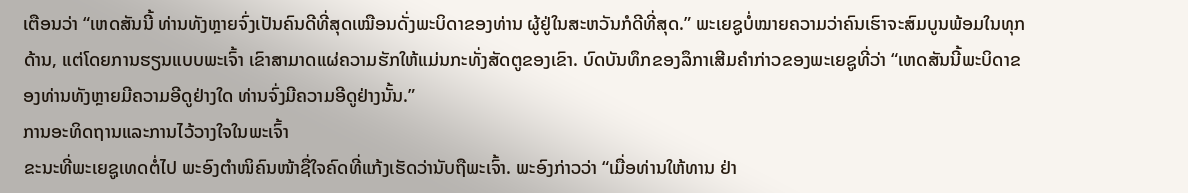ເຕືອນວ່າ “ເຫດສັນນີ້ ທ່ານທັງຫຼາຍຈົ່ງເປັນຄົນດີທີ່ສຸດເໝືອນດັ່ງພະບິດາຂອງທ່ານ ຜູ້ຢູ່ໃນສະຫວັນກໍດີທີ່ສຸດ.” ພະເຍຊູບໍ່ໝາຍຄວາມວ່າຄົນເຮົາຈະສົມບູນພ້ອມໃນທຸກດ້ານ, ແຕ່ໂດຍການຮຽນແບບພະເຈົ້າ ເຂົາສາມາດແຜ່ຄວາມຮັກໃຫ້ແມ່ນກະທັ່ງສັດຕູຂອງເຂົາ. ບົດບັນທຶກຂອງລຶກາເສີມຄຳກ່າວຂອງພະເຍຊູທີ່ວ່າ “ເຫດສັນນີ້ພະບິດາຂອງທ່ານທັງຫຼາຍມີຄວາມອີດູຢ່າງໃດ ທ່ານຈົ່ງມີຄວາມອີດູຢ່າງນັ້ນ.”
ການອະທິດຖານແລະການໄວ້ວາງໃຈໃນພະເຈົ້າ
ຂະນະທີ່ພະເຍຊູເທດຕໍ່ໄປ ພະອົງຕຳໜິຄົນໜ້າຊື່ໃຈຄົດທີ່ແກ້ງເຮັດວ່ານັບຖືພະເຈົ້າ. ພະອົງກ່າວວ່າ “ເມື່ອທ່ານໃຫ້ທານ ຢ່າ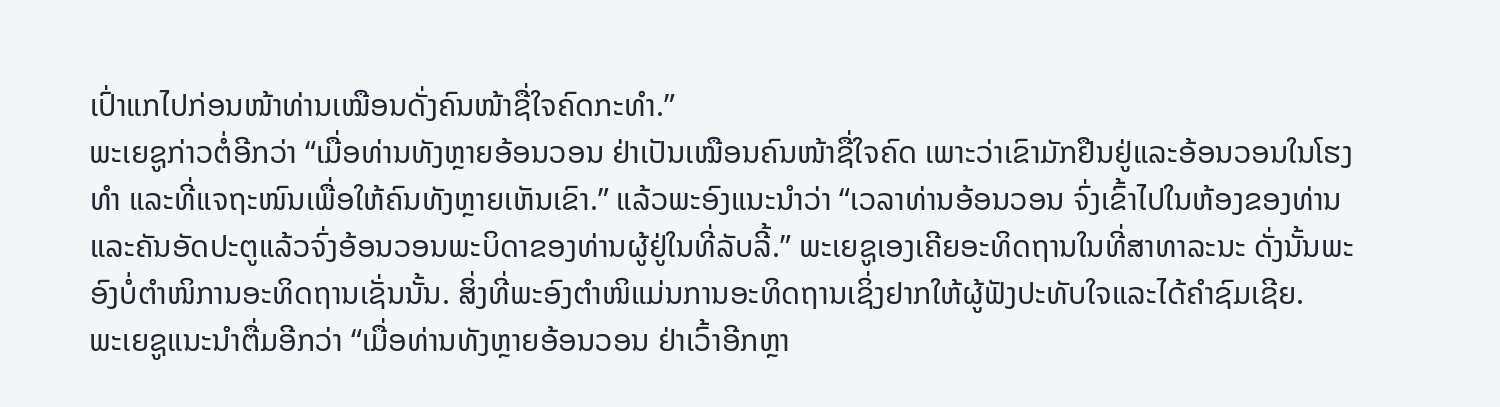ເປົ່າແກໄປກ່ອນໜ້າທ່ານເໝືອນດັ່ງຄົນໜ້າຊື່ໃຈຄົດກະທຳ.”
ພະເຍຊູກ່າວຕໍ່ອີກວ່າ “ເມື່ອທ່ານທັງຫຼາຍອ້ອນວອນ ຢ່າເປັນເໝືອນຄົນໜ້າຊື່ໃຈຄົດ ເພາະວ່າເຂົາມັກຢືນຢູ່ແລະອ້ອນວອນໃນໂຮງທຳ ແລະທີ່ແຈຖະໜົນເພື່ອໃຫ້ຄົນທັງຫຼາຍເຫັນເຂົາ.” ແລ້ວພະອົງແນະນຳວ່າ “ເວລາທ່ານອ້ອນວອນ ຈົ່ງເຂົ້າໄປໃນຫ້ອງຂອງທ່ານ ແລະຄັນອັດປະຕູແລ້ວຈົ່ງອ້ອນວອນພະບິດາຂອງທ່ານຜູ້ຢູ່ໃນທີ່ລັບລີ້.” ພະເຍຊູເອງເຄີຍອະທິດຖານໃນທີ່ສາທາລະນະ ດັ່ງນັ້ນພະອົງບໍ່ຕຳໜິການອະທິດຖານເຊັ່ນນັ້ນ. ສິ່ງທີ່ພະອົງຕຳໜິແມ່ນການອະທິດຖານເຊິ່ງຢາກໃຫ້ຜູ້ຟັງປະທັບໃຈແລະໄດ້ຄຳຊົມເຊີຍ.
ພະເຍຊູແນະນຳຕື່ມອີກວ່າ “ເມື່ອທ່ານທັງຫຼາຍອ້ອນວອນ ຢ່າເວົ້າອີກຫຼາ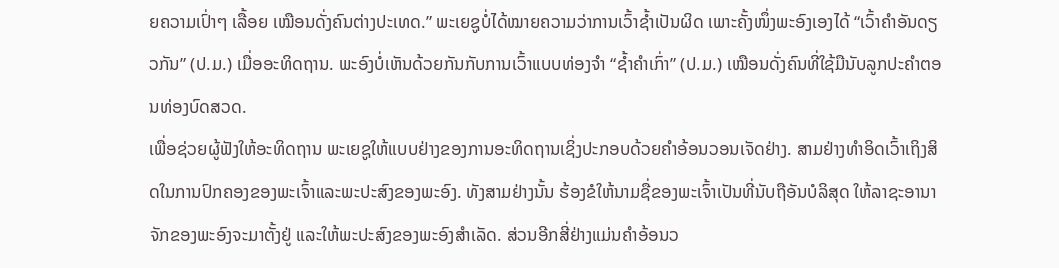ຍຄວາມເປົ່າໆ ເລື້ອຍ ເໝືອນດັ່ງຄົນຕ່າງປະເທດ.” ພະເຍຊູບໍ່ໄດ້ໝາຍຄວາມວ່າການເວົ້າຊ້ຳເປັນຜິດ ເພາະຄັ້ງໜຶ່ງພະອົງເອງໄດ້ “ເວົ້າຄຳອັນດຽວກັນ” (ປ.ມ.) ເມື່ອອະທິດຖານ. ພະອົງບໍ່ເຫັນດ້ວຍກັນກັບການເວົ້າແບບທ່ອງຈຳ “ຊ້ຳຄຳເກົ່າ” (ປ.ມ.) ເໝືອນດັ່ງຄົນທີ່ໃຊ້ມືນັບລູກປະຄຳຕອນທ່ອງບົດສວດ.
ເພື່ອຊ່ວຍຜູ້ຟັງໃຫ້ອະທິດຖານ ພະເຍຊູໃຫ້ແບບຢ່າງຂອງການອະທິດຖານເຊິ່ງປະກອບດ້ວຍຄຳອ້ອນວອນເຈັດຢ່າງ. ສາມຢ່າງທຳອິດເວົ້າເຖິງສິດໃນການປົກຄອງຂອງພະເຈົ້າແລະພະປະສົງຂອງພະອົງ. ທັງສາມຢ່າງນັ້ນ ຮ້ອງຂໍໃຫ້ນາມຊື່ຂອງພະເຈົ້າເປັນທີ່ນັບຖືອັນບໍລິສຸດ ໃຫ້ລາຊະອານາຈັກຂອງພະອົງຈະມາຕັ້ງຢູ່ ແລະໃຫ້ພະປະສົງຂອງພະອົງສຳເລັດ. ສ່ວນອີກສີ່ຢ່າງແມ່ນຄຳອ້ອນວ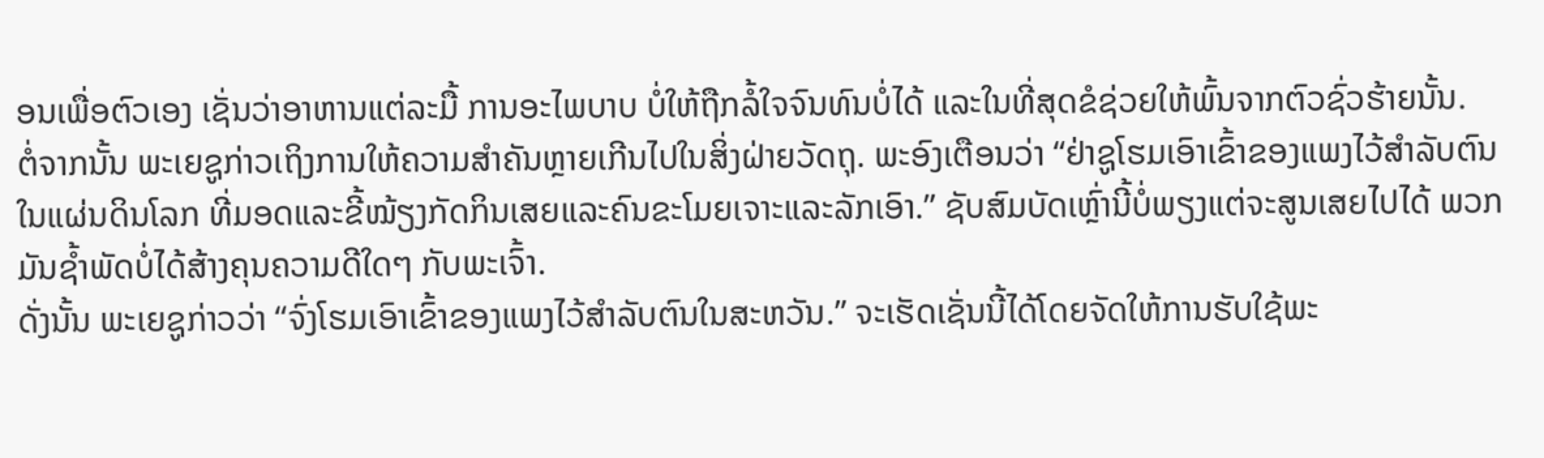ອນເພື່ອຕົວເອງ ເຊັ່ນວ່າອາຫານແຕ່ລະມື້ ການອະໄພບາບ ບໍ່ໃຫ້ຖືກລໍ້ໃຈຈົນທົນບໍ່ໄດ້ ແລະໃນທີ່ສຸດຂໍຊ່ວຍໃຫ້ພົ້ນຈາກຕົວຊົ່ວຮ້າຍນັ້ນ.
ຕໍ່ຈາກນັ້ນ ພະເຍຊູກ່າວເຖິງການໃຫ້ຄວາມສຳຄັນຫຼາຍເກີນໄປໃນສິ່ງຝ່າຍວັດຖຸ. ພະອົງເຕືອນວ່າ “ຢ່າຊູໂຮມເອົາເຂົ້າຂອງແພງໄວ້ສຳລັບຕົນໃນແຜ່ນດິນໂລກ ທີ່ມອດແລະຂີ້ໝ້ຽງກັດກິນເສຍແລະຄົນຂະໂມຍເຈາະແລະລັກເອົາ.” ຊັບສົມບັດເຫຼົ່ານີ້ບໍ່ພຽງແຕ່ຈະສູນເສຍໄປໄດ້ ພວກມັນຊ້ຳພັດບໍ່ໄດ້ສ້າງຄຸນຄວາມດີໃດໆ ກັບພະເຈົ້າ.
ດັ່ງນັ້ນ ພະເຍຊູກ່າວວ່າ “ຈົ່ງໂຮມເອົາເຂົ້າຂອງແພງໄວ້ສຳລັບຕົນໃນສະຫວັນ.” ຈະເຮັດເຊັ່ນນີ້ໄດ້ໂດຍຈັດໃຫ້ການຮັບໃຊ້ພະ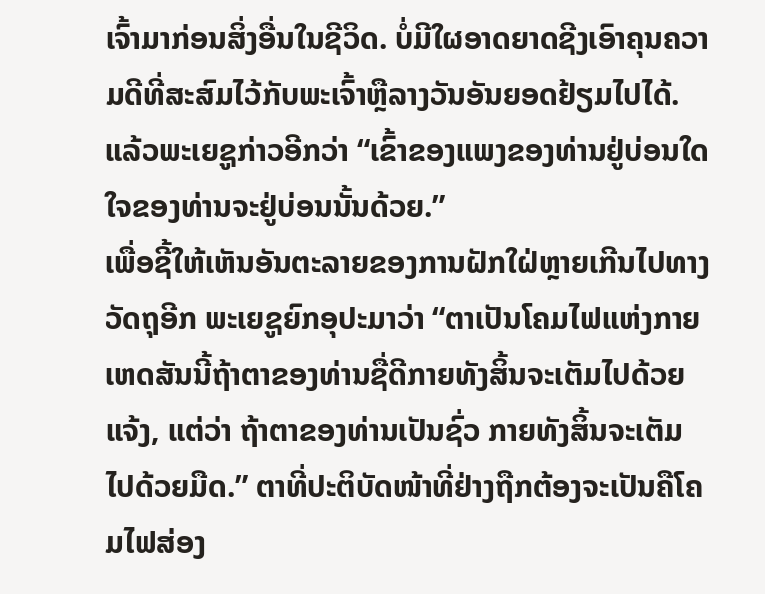ເຈົ້າມາກ່ອນສິ່ງອື່ນໃນຊີວິດ. ບໍ່ມີໃຜອາດຍາດຊີງເອົາຄຸນຄວາມດີທີ່ສະສົມໄວ້ກັບພະເຈົ້າຫຼືລາງວັນອັນຍອດຢ້ຽມໄປໄດ້. ແລ້ວພະເຍຊູກ່າວອີກວ່າ “ເຂົ້າຂອງແພງຂອງທ່ານຢູ່ບ່ອນໃດ ໃຈຂອງທ່ານຈະຢູ່ບ່ອນນັ້ນດ້ວຍ.”
ເພື່ອຊີ້ໃຫ້ເຫັນອັນຕະລາຍຂອງການຝັກໃຝ່ຫຼາຍເກີນໄປທາງວັດຖຸອີກ ພະເຍຊູຍົກອຸປະມາວ່າ “ຕາເປັນໂຄມໄຟແຫ່ງກາຍ ເຫດສັນນີ້ຖ້າຕາຂອງທ່ານຊື່ດີກາຍທັງສິ້ນຈະເຕັມໄປດ້ວຍແຈ້ງ, ແຕ່ວ່າ ຖ້າຕາຂອງທ່ານເປັນຊົ່ວ ກາຍທັງສິ້ນຈະເຕັມໄປດ້ວຍມືດ.” ຕາທີ່ປະຕິບັດໜ້າທີ່ຢ່າງຖືກຕ້ອງຈະເປັນຄືໂຄມໄຟສ່ອງ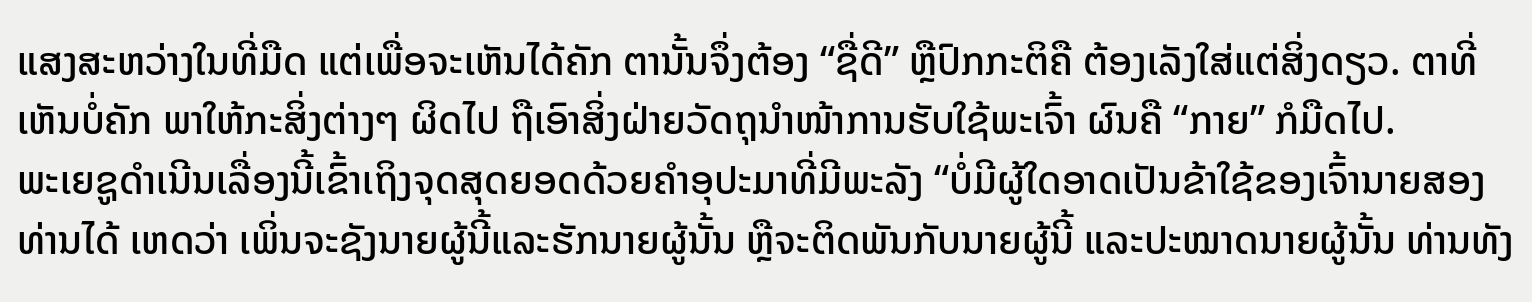ແສງສະຫວ່າງໃນທີ່ມືດ ແຕ່ເພື່ອຈະເຫັນໄດ້ຄັກ ຕານັ້ນຈຶ່ງຕ້ອງ “ຊື່ດີ” ຫຼືປົກກະຕິຄື ຕ້ອງເລັງໃສ່ແຕ່ສິ່ງດຽວ. ຕາທີ່ເຫັນບໍ່ຄັກ ພາໃຫ້ກະສິ່ງຕ່າງໆ ຜິດໄປ ຖືເອົາສິ່ງຝ່າຍວັດຖຸນຳໜ້າການຮັບໃຊ້ພະເຈົ້າ ຜົນຄື “ກາຍ” ກໍມືດໄປ.
ພະເຍຊູດຳເນີນເລື່ອງນີ້ເຂົ້າເຖິງຈຸດສຸດຍອດດ້ວຍຄຳອຸປະມາທີ່ມີພະລັງ “ບໍ່ມີຜູ້ໃດອາດເປັນຂ້າໃຊ້ຂອງເຈົ້ານາຍສອງທ່ານໄດ້ ເຫດວ່າ ເພິ່ນຈະຊັງນາຍຜູ້ນີ້ແລະຮັກນາຍຜູ້ນັ້ນ ຫຼືຈະຕິດພັນກັບນາຍຜູ້ນີ້ ແລະປະໝາດນາຍຜູ້ນັ້ນ ທ່ານທັງ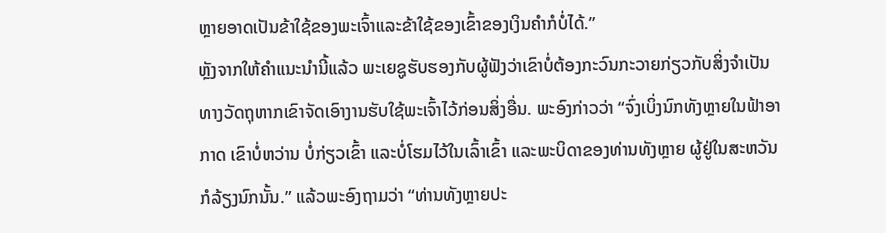ຫຼາຍອາດເປັນຂ້າໃຊ້ຂອງພະເຈົ້າແລະຂ້າໃຊ້ຂອງເຂົ້າຂອງເງິນຄຳກໍບໍ່ໄດ້.”
ຫຼັງຈາກໃຫ້ຄຳແນະນຳນີ້ແລ້ວ ພະເຍຊູຮັບຮອງກັບຜູ້ຟັງວ່າເຂົາບໍ່ຕ້ອງກະວົນກະວາຍກ່ຽວກັບສິ່ງຈຳເປັນທາງວັດຖຸຫາກເຂົາຈັດເອົາງານຮັບໃຊ້ພະເຈົ້າໄວ້ກ່ອນສິ່ງອື່ນ. ພະອົງກ່າວວ່າ “ຈົ່ງເບິ່ງນົກທັງຫຼາຍໃນຟ້າອາກາດ ເຂົາບໍ່ຫວ່ານ ບໍ່ກ່ຽວເຂົ້າ ແລະບໍ່ໂຮມໄວ້ໃນເລົ້າເຂົ້າ ແລະພະບິດາຂອງທ່ານທັງຫຼາຍ ຜູ້ຢູ່ໃນສະຫວັນກໍລ້ຽງນົກນັ້ນ.” ແລ້ວພະອົງຖາມວ່າ “ທ່ານທັງຫຼາຍປະ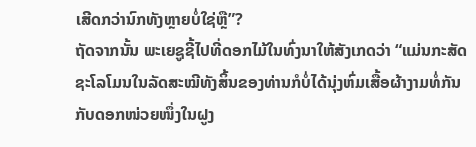ເສີດກວ່ານົກທັງຫຼາຍບໍ່ໃຊ່ຫຼື”?
ຖັດຈາກນັ້ນ ພະເຍຊູຊີ້ໄປທີ່ດອກໄມ້ໃນທົ່ງນາໃຫ້ສັງເກດວ່າ “ແມ່ນກະສັດຊະໂລໂມນໃນລັດສະໝີທັງສິ້ນຂອງທ່ານກໍບໍ່ໄດ້ນຸ່ງຫົ່ມເສື້ອຜ້າງາມທໍ່ກັນກັບດອກໜ່ວຍໜຶ່ງໃນຝູງ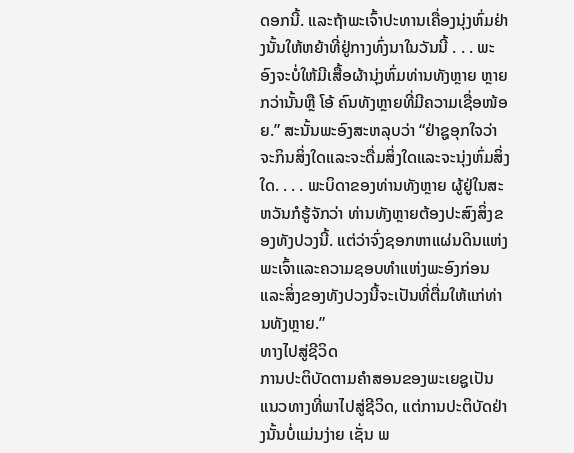ດອກນີ້. ແລະຖ້າພະເຈົ້າປະທານເຄື່ອງນຸ່ງຫົ່ມຢ່າງນັ້ນໃຫ້ຫຍ້າທີ່ຢູ່ກາງທົ່ງນາໃນວັນນີ້ . . . ພະອົງຈະບໍ່ໃຫ້ມີເສື້ອຜ້ານຸ່ງຫົ່ມທ່ານທັງຫຼາຍ ຫຼາຍກວ່ານັ້ນຫຼື ໂອ້ ຄົນທັງຫຼາຍທີ່ມີຄວາມເຊື່ອໜ້ອຍ.” ສະນັ້ນພະອົງສະຫລຸບວ່າ “ຢ່າຊູອຸກໃຈວ່າ ຈະກິນສິ່ງໃດແລະຈະດື່ມສິ່ງໃດແລະຈະນຸ່ງຫົ່ມສິ່ງໃດ. . . . ພະບິດາຂອງທ່ານທັງຫຼາຍ ຜູ້ຢູ່ໃນສະຫວັນກໍຮູ້ຈັກວ່າ ທ່ານທັງຫຼາຍຕ້ອງປະສົງສິ່ງຂອງທັງປວງນີ້. ແຕ່ວ່າຈົ່ງຊອກຫາແຜ່ນດິນແຫ່ງພະເຈົ້າແລະຄວາມຊອບທຳແຫ່ງພະອົງກ່ອນ ແລະສິ່ງຂອງທັງປວງນີ້ຈະເປັນທີ່ຕື່ມໃຫ້ແກ່ທ່ານທັງຫຼາຍ.”
ທາງໄປສູ່ຊີວິດ
ການປະຕິບັດຕາມຄຳສອນຂອງພະເຍຊູເປັນແນວທາງທີ່ພາໄປສູ່ຊີວິດ, ແຕ່ການປະຕິບັດຢ່າງນັ້ນບໍ່ແມ່ນງ່າຍ ເຊັ່ນ ພ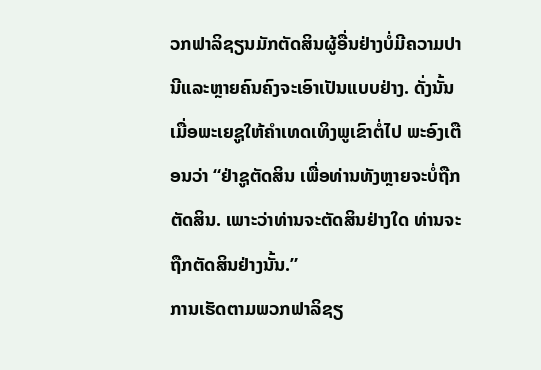ວກຟາລິຊຽນມັກຕັດສິນຜູ້ອື່ນຢ່າງບໍ່ມີຄວາມປານີແລະຫຼາຍຄົນຄົງຈະເອົາເປັນແບບຢ່າງ. ດັ່ງນັ້ນ ເມື່ອພະເຍຊູໃຫ້ຄຳເທດເທິງພູເຂົາຕໍ່ໄປ ພະອົງເຕືອນວ່າ “ຢ່າຊູຕັດສິນ ເພື່ອທ່ານທັງຫຼາຍຈະບໍ່ຖືກຕັດສິນ. ເພາະວ່າທ່ານຈະຕັດສິນຢ່າງໃດ ທ່ານຈະຖືກຕັດສິນຢ່າງນັ້ນ.”
ການເຮັດຕາມພວກຟາລິຊຽ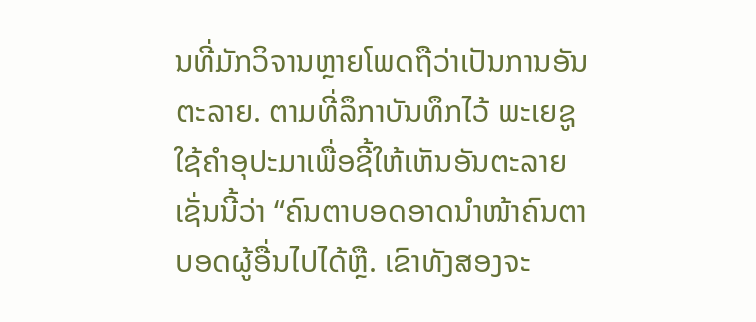ນທີ່ມັກວິຈານຫຼາຍໂພດຖືວ່າເປັນການອັນຕະລາຍ. ຕາມທີ່ລຶກາບັນທຶກໄວ້ ພະເຍຊູໃຊ້ຄຳອຸປະມາເພື່ອຊີ້ໃຫ້ເຫັນອັນຕະລາຍເຊັ່ນນີ້ວ່າ “ຄົນຕາບອດອາດນຳໜ້າຄົນຕາບອດຜູ້ອື່ນໄປໄດ້ຫຼື. ເຂົາທັງສອງຈະ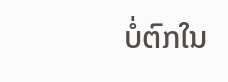ບໍ່ຕົກໃນ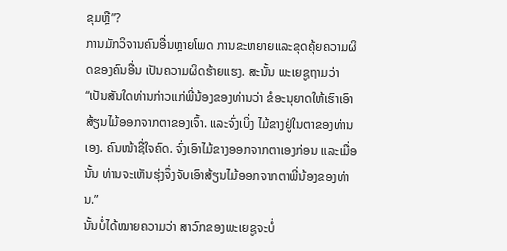ຂຸມຫຼື”?
ການມັກວິຈານຄົນອື່ນຫຼາຍໂພດ ການຂະຫຍາຍແລະຂຸດຄຸ້ຍຄວາມຜິດຂອງຄົນອື່ນ ເປັນຄວາມຜິດຮ້າຍແຮງ. ສະນັ້ນ ພະເຍຊູຖາມວ່າ “ເປັນສັນໃດທ່ານກ່າວແກ່ພີ່ນ້ອງຂອງທ່ານວ່າ ຂໍອະນຸຍາດໃຫ້ເຮົາເອົາສ້ຽນໄມ້ອອກຈາກຕາຂອງເຈົ້າ. ແລະຈົ່ງເບິ່ງ ໄມ້ຂາງຢູ່ໃນຕາຂອງທ່ານເອງ. ຄົນໜ້າຊື່ໃຈຄົດ. ຈົ່ງເອົາໄມ້ຂາງອອກຈາກຕາເອງກ່ອນ ແລະເມື່ອນັ້ນ ທ່ານຈະເຫັນຮຸ່ງຈຶ່ງຈັບເອົາສ້ຽນໄມ້ອອກຈາກຕາພີ່ນ້ອງຂອງທ່ານ.”
ນັ້ນບໍ່ໄດ້ໝາຍຄວາມວ່າ ສາວົກຂອງພະເຍຊູຈະບໍ່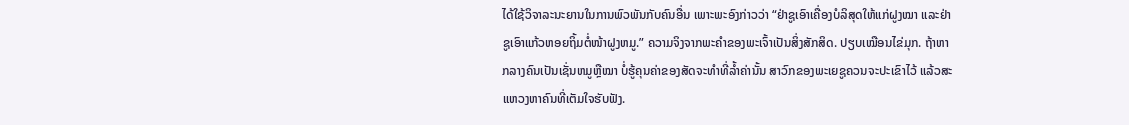ໄດ້ໃຊ້ວິຈາລະນະຍານໃນການພົວພັນກັບຄົນອື່ນ ເພາະພະອົງກ່າວວ່າ “ຢ່າຊູເອົາເຄື່ອງບໍລິສຸດໃຫ້ແກ່ຝູງໝາ ແລະຢ່າຊູເອົາແກ້ວຫອຍຖິ້ມຕໍ່ໜ້າຝູງຫມູ.” ຄວາມຈິງຈາກພະຄຳຂອງພະເຈົ້າເປັນສິ່ງສັກສິດ. ປຽບເໝືອນໄຂ່ມຸກ. ຖ້າຫາກລາງຄົນເປັນເຊັ່ນຫມູຫຼືໝາ ບໍ່ຮູ້ຄຸນຄ່າຂອງສັດຈະທຳທີ່ລ້ຳຄ່ານັ້ນ ສາວົກຂອງພະເຍຊູຄວນຈະປະເຂົາໄວ້ ແລ້ວສະແຫວງຫາຄົນທີ່ເຕັມໃຈຮັບຟັງ.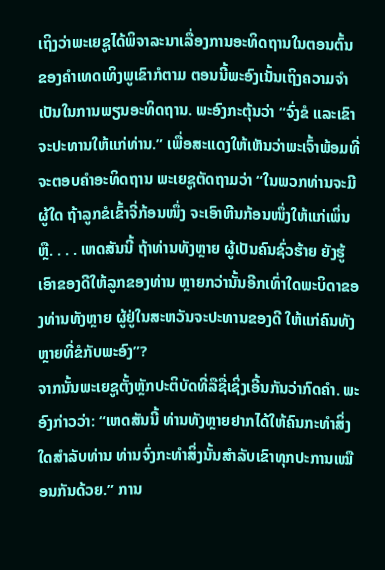ເຖິງວ່າພະເຍຊູໄດ້ພິຈາລະນາເລື່ອງການອະທິດຖານໃນຕອນຕົ້ນຂອງຄຳເທດເທິງພູເຂົາກໍຕາມ ຕອນນີ້ພະອົງເນັ້ນເຖິງຄວາມຈຳເປັນໃນການພຽນອະທິດຖານ. ພະອົງກະຕຸ້ນວ່າ “ຈົ່ງຂໍ ແລະເຂົາຈະປະທານໃຫ້ແກ່ທ່ານ.” ເພື່ອສະແດງໃຫ້ເຫັນວ່າພະເຈົ້າພ້ອມທີ່ຈະຕອບຄຳອະທິດຖານ ພະເຍຊູຕັດຖາມວ່າ “ໃນພວກທ່ານຈະມີຜູ້ໃດ ຖ້າລູກຂໍເຂົ້າຈີ່ກ້ອນໜຶ່ງ ຈະເອົາຫີນກ້ອນໜຶ່ງໃຫ້ແກ່ເພິ່ນຫຼື. . . . ເຫດສັນນີ້ ຖ້າທ່ານທັງຫຼາຍ ຜູ້ເປັນຄົນຊົ່ວຮ້າຍ ຍັງຮູ້ເອົາຂອງດີໃຫ້ລູກຂອງທ່ານ ຫຼາຍກວ່ານັ້ນອີກເທົ່າໃດພະບິດາຂອງທ່ານທັງຫຼາຍ ຜູ້ຢູ່ໃນສະຫວັນຈະປະທານຂອງດີ ໃຫ້ແກ່ຄົນທັງຫຼາຍທີ່ຂໍກັບພະອົງ”?
ຈາກນັ້ນພະເຍຊູຕັ້ງຫຼັກປະຕິບັດທີ່ລືຊື່ເຊິ່ງເອີ້ນກັນວ່າກົດຄຳ. ພະອົງກ່າວວ່າ: “ເຫດສັນນີ້ ທ່ານທັງຫຼາຍຢາກໄດ້ໃຫ້ຄົນກະທຳສິ່ງໃດສຳລັບທ່ານ ທ່ານຈົ່ງກະທຳສິ່ງນັ້ນສຳລັບເຂົາທຸກປະການເໝືອນກັນດ້ວຍ.” ການ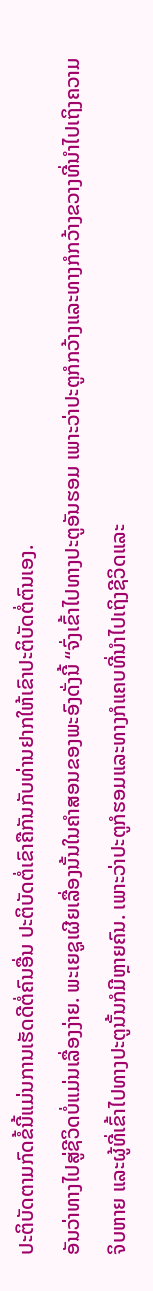ປະຕິບັດຕາມກົດຂໍ້ນີ້ແມ່ນການເຮັດດີຕໍ່ຄົນອື່ນ ປະຕິບັດຕໍ່ເຂົາຄືກັນກັບທ່ານຢາກໃຫ້ເຂົາປະຕິບັດຕໍ່ຕົນເອງ.
ອັນວ່າທາງໄປສູ່ຊີວິດບໍ່ແມ່ນເລື່ອງງ່າຍ. ພະເຍຊູເຜີຍເລື່ອງນັ້ນໃນຄຳສອນຂອງພະອົງດັ່ງນີ້ “ຈົ່ງເຂົ້າໄປທາງປະຕູອັນຮອມ ເພາະວ່າປະຕູກໍກວ້າງແລະທາງກໍກວ້າງຂວາງທີ່ນຳໄປເຖິງຄວາມຈິບຫາຍ ແລະຜູ້ທີ່ເຂົ້າໄປທາງປະຕູນັ້ນກໍມີຫຼາຍຄົນ. ເພາະວ່າປະຕູກໍຮອມແລະທາງກໍແຄບທີ່ນຳໄປເຖິງຊີວິດແລະ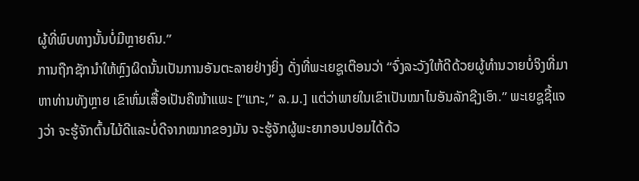ຜູ້ທີ່ພົບທາງນັ້ນບໍ່ມີຫຼາຍຄົນ.”
ການຖືກຊັກນຳໃຫ້ຫຼົງຜິດນັ້ນເປັນການອັນຕະລາຍຢ່າງຍິ່ງ ດັ່ງທີ່ພະເຍຊູເຕືອນວ່າ “ຈົ່ງລະວັງໃຫ້ດີດ້ວຍຜູ້ທຳນວາຍບໍ່ຈິງທີ່ມາຫາທ່ານທັງຫຼາຍ ເຂົາຫົ່ມເສື້ອເປັນຄືໜ້າແພະ [“ແກະ,” ລ.ມ.] ແຕ່ວ່າພາຍໃນເຂົາເປັນໝາໄນອັນລັກຊີງເອົາ.” ພະເຍຊູຊີ້ແຈງວ່າ ຈະຮູ້ຈັກຕົ້ນໄມ້ດີແລະບໍ່ດີຈາກໝາກຂອງມັນ ຈະຮູ້ຈັກຜູ້ພະຍາກອນປອມໄດ້ດ້ວ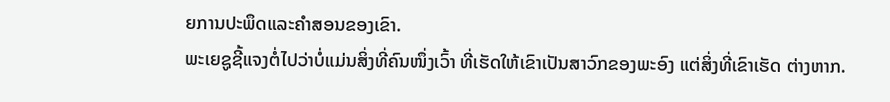ຍການປະພຶດແລະຄຳສອນຂອງເຂົາ.
ພະເຍຊູຊີ້ແຈງຕໍ່ໄປວ່າບໍ່ແມ່ນສິ່ງທີ່ຄົນໜຶ່ງເວົ້າ ທີ່ເຮັດໃຫ້ເຂົາເປັນສາວົກຂອງພະອົງ ແຕ່ສິ່ງທີ່ເຂົາເຮັດ ຕ່າງຫາກ.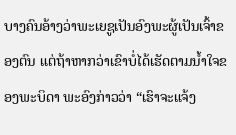ບາງຄົນອ້າງວ່າພະເຍຊູເປັນອົງພະຜູ້ເປັນເຈົ້າຂອງຕົນ ແຕ່ຖ້າຫາກວ່າເຂົາບໍ່ໄດ້ເຮັດຕາມນ້ຳໃຈຂອງພະບິດາ ພະອົງກ່າວວ່າ “ເຮົາຈະແຈ້ງ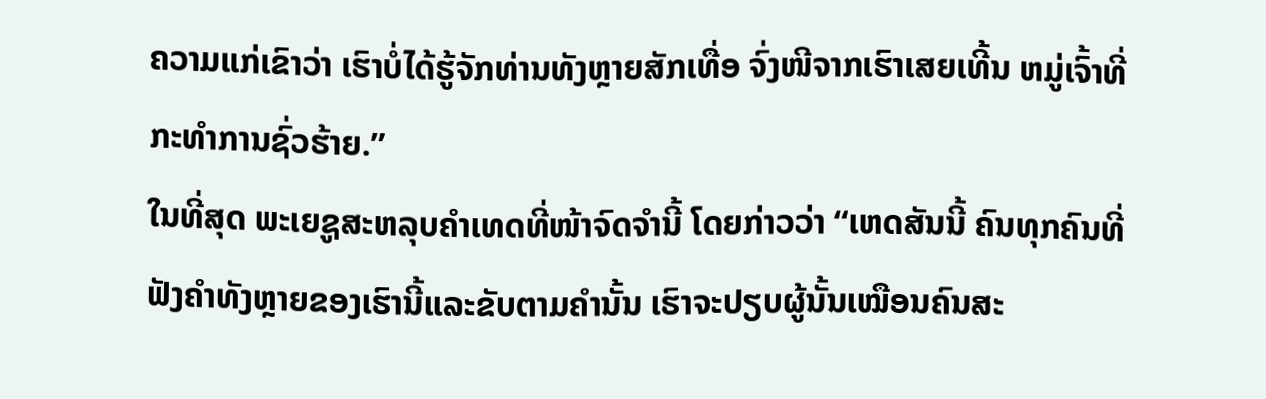ຄວາມແກ່ເຂົາວ່າ ເຮົາບໍ່ໄດ້ຮູ້ຈັກທ່ານທັງຫຼາຍສັກເທື່ອ ຈົ່ງໜີຈາກເຮົາເສຍເທີ້ນ ຫມູ່ເຈົ້າທີ່ກະທຳການຊົ່ວຮ້າຍ.”
ໃນທີ່ສຸດ ພະເຍຊູສະຫລຸບຄຳເທດທີ່ໜ້າຈົດຈຳນີ້ ໂດຍກ່າວວ່າ “ເຫດສັນນີ້ ຄົນທຸກຄົນທີ່ຟັງຄຳທັງຫຼາຍຂອງເຮົານີ້ແລະຂັບຕາມຄຳນັ້ນ ເຮົາຈະປຽບຜູ້ນັ້ນເໝືອນຄົນສະ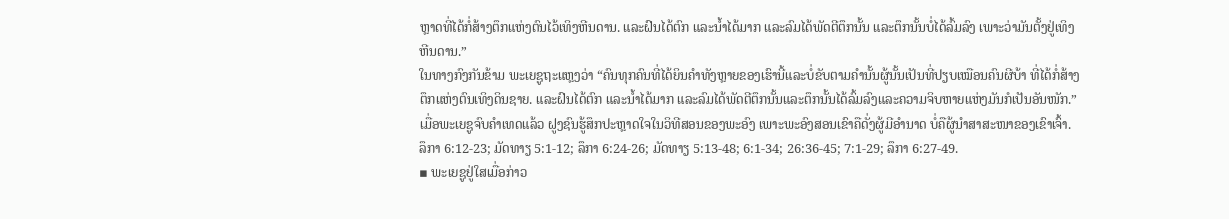ຫຼາດທີ່ໄດ້ກໍ່ສ້າງຕຶກແຫ່ງຕົນໄວ້ເທິງຫີນດານ. ແລະຝົນໄດ້ຕົກ ແລະນ້ຳໄດ້ມາກ ແລະລົມໄດ້ພັດຕີຕຶກນັ້ນ ແລະຕຶກນັ້ນບໍ່ໄດ້ລົ້ມລົງ ເພາະວ່າມັນຕັ້ງຢູ່ເທິງຫີນດານ.”
ໃນທາງກົງກັນຂ້າມ ພະເຍຊູຖະແຫຼງວ່າ “ຄົນທຸກຄົນທີ່ໄດ້ຍິນຄຳທັງຫຼາຍຂອງເຮົານີ້ແລະບໍ່ຂັບຕາມຄຳນັ້ນຜູ້ນັ້ນເປັນທີ່ປຽບເໝືອນຄົນຜີບ້າ ທີ່ໄດ້ກໍ່ສ້າງຕຶກແຫ່ງຕົນເທິງດິນຊາຍ. ແລະຝົນໄດ້ຕົກ ແລະນ້ຳໄດ້ມາກ ແລະລົມໄດ້ພັດຕີຕຶກນັ້ນແລະຕຶກນັ້ນໄດ້ລົ້ມລົງແລະຄວາມຈິບຫາຍແຫ່ງມັນກໍເປັນອັນໜັກ.”
ເມື່ອພະເຍຊູຈົບຄຳເທດແລ້ວ ຝູງຊົນຮູ້ສຶກປະຫຼາດໃຈໃນວິທີສອນຂອງພະອົງ ເພາະພະອົງສອນເຂົາຄືດັ່ງຜູ້ມີອຳນາດ ບໍ່ຄືຜູ້ນຳສາສະໜາຂອງເຂົາເຈົ້າ. ລຶກາ 6:12-23; ມັດທາຽ 5:1-12; ລຶກາ 6:24-26; ມັດທາຽ 5:13-48; 6:1-34; 26:36-45; 7:1-29; ລຶກາ 6:27-49.
▪ ພະເຍຊູຢູ່ໃສເມື່ອກ່າວ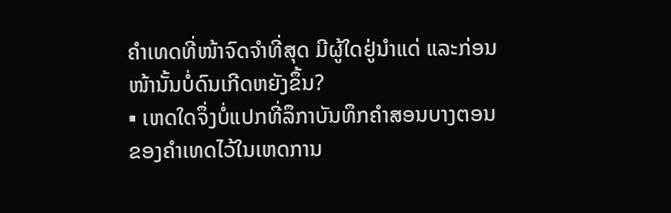ຄຳເທດທີ່ໜ້າຈົດຈຳທີ່ສຸດ ມີຜູ້ໃດຢູ່ນຳແດ່ ແລະກ່ອນໜ້ານັ້ນບໍ່ດົນເກີດຫຍັງຂຶ້ນ?
▪ ເຫດໃດຈຶ່ງບໍ່ແປກທີ່ລຶກາບັນທຶກຄຳສອນບາງຕອນຂອງຄຳເທດໄວ້ໃນເຫດການ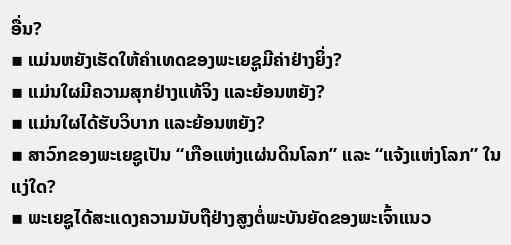ອື່ນ?
▪ ແມ່ນຫຍັງເຮັດໃຫ້ຄຳເທດຂອງພະເຍຊູມີຄ່າຢ່າງຍິ່ງ?
▪ ແມ່ນໃຜມີຄວາມສຸກຢ່າງແທ້ຈິງ ແລະຍ້ອນຫຍັງ?
▪ ແມ່ນໃຜໄດ້ຮັບວິບາກ ແລະຍ້ອນຫຍັງ?
▪ ສາວົກຂອງພະເຍຊູເປັນ “ເກືອແຫ່ງແຜ່ນດິນໂລກ” ແລະ “ແຈ້ງແຫ່ງໂລກ” ໃນແງ່ໃດ?
▪ ພະເຍຊູໄດ້ສະແດງຄວາມນັບຖືຢ່າງສູງຕໍ່ພະບັນຍັດຂອງພະເຈົ້າແນວ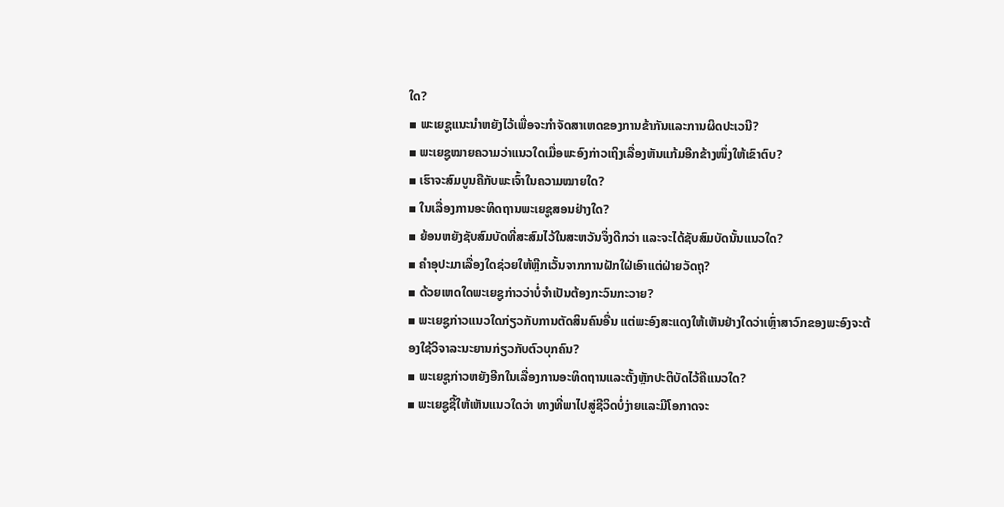ໃດ?
▪ ພະເຍຊູແນະນຳຫຍັງໄວ້ເພື່ອຈະກຳຈັດສາເຫດຂອງການຂ້າກັນແລະການຜິດປະເວນີ?
▪ ພະເຍຊູໝາຍຄວາມວ່າແນວໃດເມື່ອພະອົງກ່າວເຖິງເລື່ອງຫັນແກ້ມອີກຂ້າງໜຶ່ງໃຫ້ເຂົາຕົບ?
▪ ເຮົາຈະສົມບູນຄືກັບພະເຈົ້າໃນຄວາມໝາຍໃດ?
▪ ໃນເລື່ອງການອະທິດຖານພະເຍຊູສອນຢ່າງໃດ?
▪ ຍ້ອນຫຍັງຊັບສົມບັດທີ່ສະສົມໄວ້ໃນສະຫວັນຈຶ່ງດີກວ່າ ແລະຈະໄດ້ຊັບສົມບັດນັ້ນແນວໃດ?
▪ ຄຳອຸປະມາເລື່ອງໃດຊ່ວຍໃຫ້ຫຼີກເວັ້ນຈາກການຝັກໃຝ່ເອົາແຕ່ຝ່າຍວັດຖຸ?
▪ ດ້ວຍເຫດໃດພະເຍຊູກ່າວວ່າບໍ່ຈຳເປັນຕ້ອງກະວົນກະວາຍ?
▪ ພະເຍຊູກ່າວແນວໃດກ່ຽວກັບການຕັດສິນຄົນອື່ນ ແຕ່ພະອົງສະແດງໃຫ້ເຫັນຢ່າງໃດວ່າເຫຼົ່າສາວົກຂອງພະອົງຈະຕ້ອງໃຊ້ວິຈາລະນະຍານກ່ຽວກັບຕົວບຸກຄົນ?
▪ ພະເຍຊູກ່າວຫຍັງອີກໃນເລື່ອງການອະທິດຖານແລະຕັ້ງຫຼັກປະຕິບັດໄວ້ຄືແນວໃດ?
▪ ພະເຍຊູຊີ້ໃຫ້ເຫັນແນວໃດວ່າ ທາງທີ່ພາໄປສູ່ຊີວິດບໍ່ງ່າຍແລະມີໂອກາດຈະ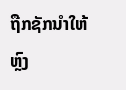ຖືກຊັກນຳໃຫ້ຫຼົງ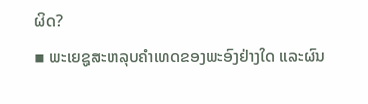ຜິດ?
▪ ພະເຍຊູສະຫລຸບຄຳເທດຂອງພະອົງຢ່າງໃດ ແລະຜົນ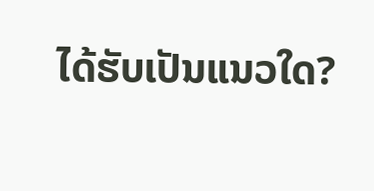ໄດ້ຮັບເປັນແນວໃດ?